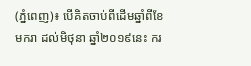(ភ្នំពេញ)៖ បើគិតចាប់ពីដើមឆ្នាំពីខែមករា ដល់មិថុនា ឆ្នាំ២០១៩នេះ ករ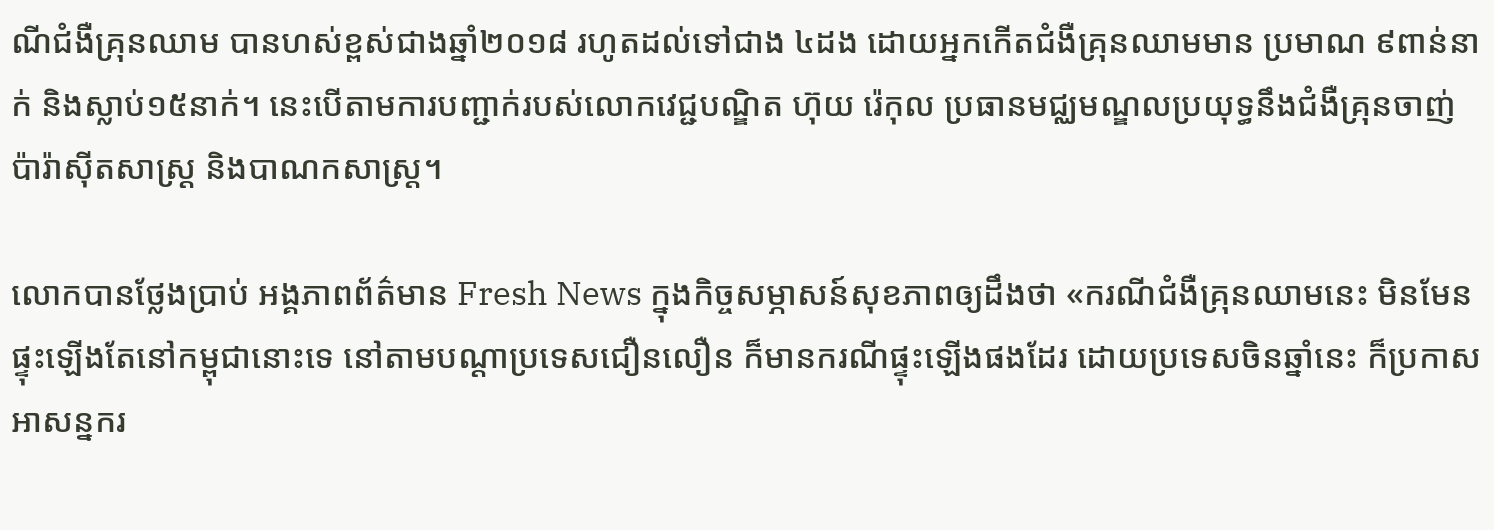ណីជំងឺគ្រុនឈាម បានហស់ខ្ពស់ជាងឆ្នាំ២០១៨ រហូតដល់ទៅជាង ៤ដង ដោយអ្នកកើតជំងឺគ្រុនឈាមមាន ប្រមាណ ៩ពាន់នាក់ និងស្លាប់១៥នាក់។ នេះបើតាមការបញ្ជាក់របស់លោកវេជ្ជបណ្ឌិត ហ៊ុយ រ៉េកុល ប្រធានមជ្ឈមណ្ឌលប្រយុទ្ធនឹងជំងឺគ្រុនចាញ់ ប៉ារ៉ាស៊ីតសាស្ដ្រ និងបាណកសាស្ដ្រ។

លោកបានថ្លែងប្រាប់ អង្គភាពព័ត៌មាន Fresh News ក្នុងកិច្ចសម្ភាសន៍សុខភាពឲ្យដឹងថា «ករណីជំងឺគ្រុនឈាមនេះ មិនមែនផ្ទុះឡើងតែនៅកម្ពុជានោះទេ នៅតាមបណ្ដាប្រទេសជឿនលឿន ក៏មានករណីផ្ទុះឡើងផងដែរ ដោយប្រទេសចិនឆ្នាំនេះ ក៏ប្រកាសអាសន្នករ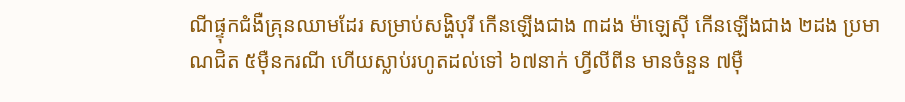ណីផ្ទុកជំងឺគ្រុនឈាមដែរ សម្រាប់សង្ហិបុរី កើនឡើងជាង ៣ដង ម៉ាឡេស៊ី កើនឡើងជាង ២ដង ប្រមាណជិត ៥ម៉ឺនករណី ហើយស្លាប់រហូតដល់ទៅ ៦៧នាក់ ហ្វីលីពីន មានចំនួន ៧ម៉ឺ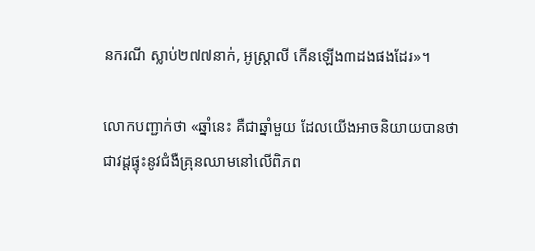នករណី ស្លាប់២៧៧នាក់, អូស្ដា្រលី កើនឡើង៣ដងផងដែរ»។

លោកបញ្ជាក់ថា «ឆ្នាំនេះ គឺជាឆ្នាំមួយ ដែលយើងអាចនិយាយបានថា ជាវដ្ដផ្ទុះនូវជំងឺគ្រុនឈាមនៅលើពិភព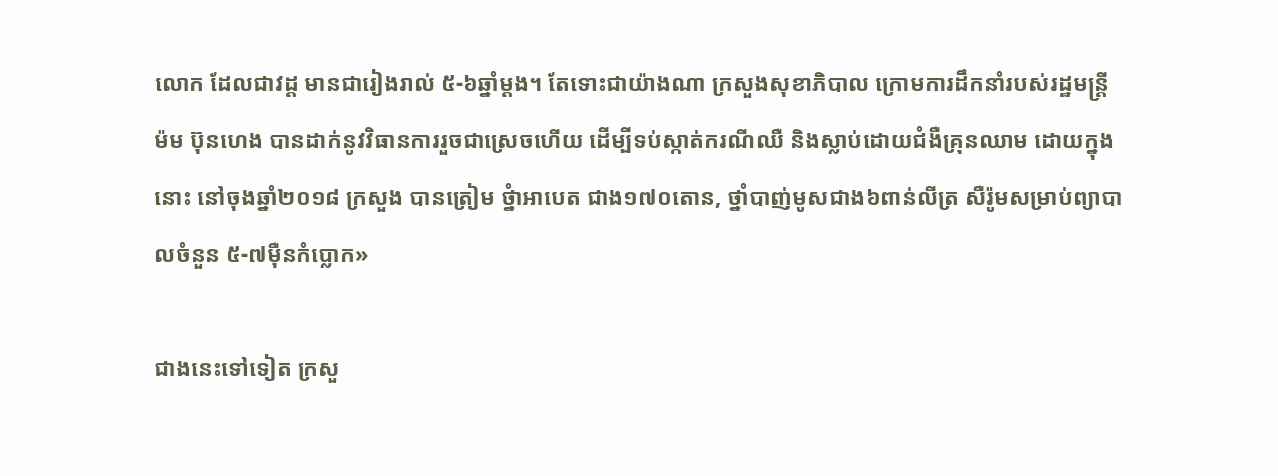លោក ដែលជាវដ្ដ មានជារៀងរាល់ ៥-៦ឆ្នាំម្ដង។ តែទោះជាយ៉ាងណា ក្រសួងសុខាភិបាល ក្រោមការដឹកនាំរបស់រដ្ឋមន្ដ្រី ម៉ម ប៊ុនហេង បានដាក់នូវវិធានការរួចជាស្រេចហើយ ដើម្បីទប់ស្កាត់ករណីឈឺ និងស្លាប់ដោយជំងឺគ្រុនឈាម ដោយក្នុងនោះ នៅចុងឆ្នាំ២០១៨ ក្រសួង បានត្រៀម ថ្នំាអាបេត ជាង១៧០តោន, ថ្នាំបាញ់មូសជាង៦ពាន់លីត្រ សឺរ៉ូមសម្រាប់ព្យាបាលចំនួន ៥-៧ម៉ឺនកំប្លោក»

ជាងនេះទៅទៀត ក្រសួ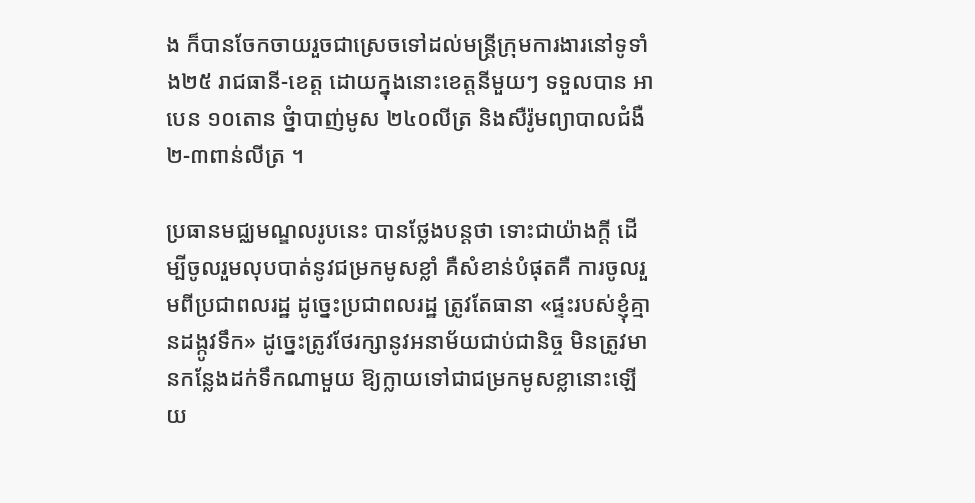ង ក៏បានចែកចាយរួចជាស្រេចទៅដល់មន្ដ្រីក្រុមការងារនៅទូទាំង២៥ រាជធានី-ខេត្ដ ដោយក្នុងនោះខេត្ដនីមួយៗ ទទួលបាន អាបេន ១០តោន ថ្នំាបាញ់មូស ២៤០លីត្រ និងសឺរ៉ូមព្យាបាលជំងឺ ២-៣ពាន់លីត្រ ។

ប្រធានមជ្ឈមណ្ឌលរូបនេះ បានថ្លែងបន្ដថា ទោះជាយ៉ាងក្ដី ដើម្បីចូលរួមលុបបាត់នូវជម្រកមូសខ្លាំ គឺសំខាន់បំផុតគឺ ការចូលរួមពីប្រជាពលរដ្ឋ ដូច្នេះប្រជាពលរដ្ឋ ត្រូវតែធានា «ផ្ទះរបស់ខ្ញុំគ្មានដង្កូវទឹក» ដូច្នេះត្រូវថែរក្សានូវអនាម័យជាប់ជានិច្ច មិនត្រូវមានកន្លែងដក់ទឹកណាមួយ ឱ្យក្លាយទៅជាជម្រកមូសខ្លានោះឡើយ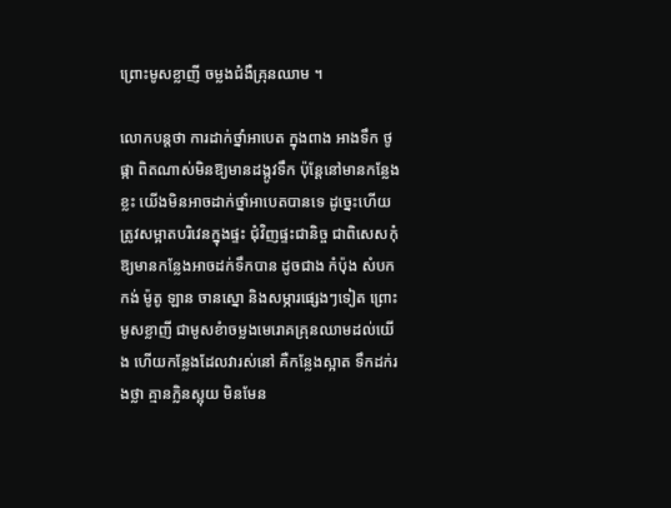ព្រោះមូសខ្លាញី ចម្លងជំងឺគ្រុនឈាម ។

លោកបន្ដថា ការដាក់ថ្នាំអាបេត ក្នុងពាង អាងទឹក ថូផ្កា ពិតណាស់មិនឱ្យមានដង្កូវទឹក ប៉ុន្ដែនៅមានកន្លែងខ្លះ យើងមិនអាចដាក់ថ្នាំអាបេតបានទេ ដូច្នេះហើយ ត្រូវសម្អាតបរិវេនក្នុងផ្ទះ ជុំវិញផ្ទះជានិច្ច ជាពិសេសកុំឱ្យមានកន្លែងអាចដក់ទឹកបាន ដូចជាង កំប៉ុង សំបកកង់ ម៉ូតូ ឡាន ចានស្នោ និងសម្ភារផ្សេងៗទៀត ព្រោះមូសខ្លាញី ជាមូសខំាចម្លងមេរោគគ្រុនឈាមដល់យើង ហើយកន្លែងដែលវារស់នៅ គឺកន្លែងស្អាត ទឹកដក់រងថ្លា គ្មានក្លិនស្អុយ មិនមែន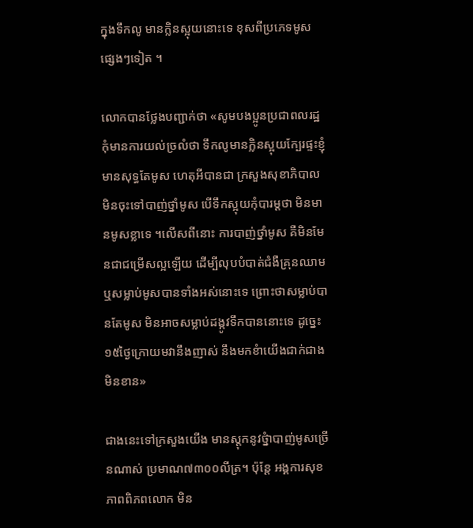ក្នុងទឹកលូ មានក្លិនស្អុយនោះទេ ខុសពីប្រភេទមូសផ្សេងៗទៀត ។

លោកបានថ្លែងបញ្ជាក់ថា «សូមបងប្អូនប្រជាពលរដ្ឋ កុំមានការយល់ច្រលំថា ទឹកលូមានក្លិនស្អុយក្បែរផ្ទះខ្ញុំ មានសុទ្ធតែមូស ហេតុអីបានជា ក្រសួងសុខាភិបាល មិនចុះទៅបាញ់ថ្នាំមូស បើទឹកស្អុយកុំបារម្ដថា មិនមានមូសខ្លាទេ ។លើសពីនោះ ការបាញ់ថ្នាំមូស គឺមិនមែនជាជម្រើសល្អឡើយ ដើម្បីលុបបំបាត់ជំងឺគ្រុនឈាម ឬសម្លាប់មូសបានទាំងអស់នោះទេ ព្រោះថាសម្លាប់បានតែមូស មិនអាចសម្លាប់ដង្កូវទឹកបាននោះទេ ដូច្នេះ ១៥ថ្ងៃក្រោយមវានឹងញាស់ នឹងមកខំាយើងជាក់ជាងមិនខាន»

ជាងនេះទៅក្រសួងយើង មានស្ដុកនូវថ្នំាបាញ់មូសច្រើនណាស់ ប្រមាណ៧៣០០លីត្រ។ ប៉ុន្ដែ អង្គការសុខភាពពិភពលោក មិន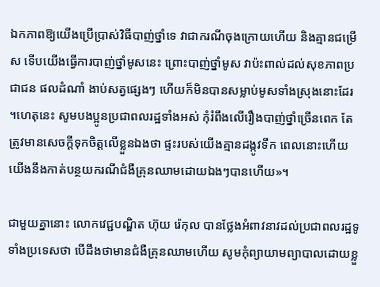ឯកភាពឱ្យយើងប្រើប្រាស់វិធីបាញ់ថ្នាំទេ វាជាករណីចុងក្រោយហើយ និងគ្មានជម្រើស ទើបយើងធ្វើការបាញ់ថ្នាំមូសនេះ ព្រោះបាញ់ថ្នាំមូស វាប៉ះពាល់ដល់សុខភាពប្រជាជន ផលដំណាំ ងាប់សត្វផ្សេងៗ ហើយក៏មិនបានសម្លាប់មូសទាំងស្រុងនោះដែរ ។ហេតុនេះ សូមបងប្អូនប្រជាពលរដ្ឋទាំងអស់ កុំរំពឹងលើរឿងបាញ់ថ្នាំច្រើនពេក តែត្រូវមានសេចក្ដីទុកចិត្ដលើខ្លួនឯងថា ផ្ទះរបស់យើងគ្មានដង្កូវទឹក ពេលនោះហើយ យើងនឹងកាត់បន្ថយករណីជំងឺគ្រុនឈាមដោយឯងៗបានហើយ»។

ជាមួយគ្នានោះ លោកវេជ្ជបណ្ឌិត ហ៊ុយ រ៉េកុល បានថ្លែងអំពាវនាវដល់ប្រជាពលរដ្ឋទូទាំងប្រទេសថា បើដឹងថាមានជំងឺគ្រុនឈាមហើយ សូមកុំព្យាយាមព្យាបាលដោយខ្លួ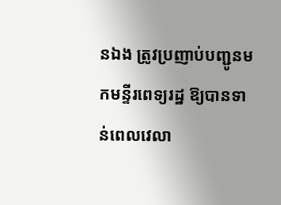នឯង ត្រូវប្រញាប់បញ្ជូនមកមន្ទីរពេទ្យរដ្ឋ ឱ្យបានទាន់ពេលវេលា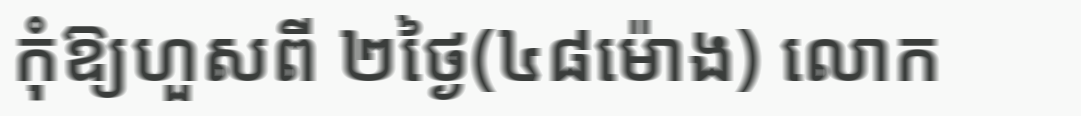កុំឱ្យហួសពី ២ថ្ងៃ(៤៨ម៉ោង) លោក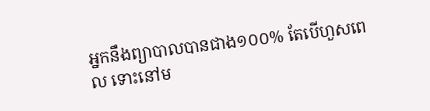អ្នកនឹងព្យាបាលបានជាង១០០% តែបើហួសពេល ទោះនៅម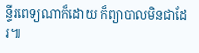ន្ទីរពេទ្យណាក៏ដោយ ក៏ព្យាបាលមិនជាដែរ៕